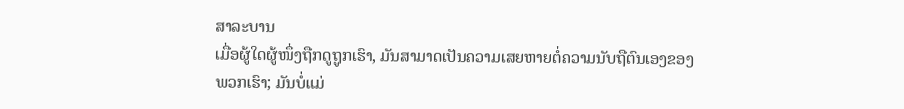ສາລະບານ
ເມື່ອຜູ້ໃດຜູ້ໜຶ່ງຖືກດູຖູກເຮົາ, ມັນສາມາດເປັນຄວາມເສຍຫາຍຕໍ່ຄວາມນັບຖືຕົນເອງຂອງພວກເຮົາ; ມັນບໍ່ແມ່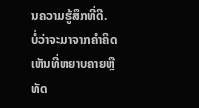ນຄວາມຮູ້ສຶກທີ່ດີ.
ບໍ່ວ່າຈະມາຈາກຄໍາຄິດເຫັນທີ່ຫຍາບຄາຍຫຼືທັດ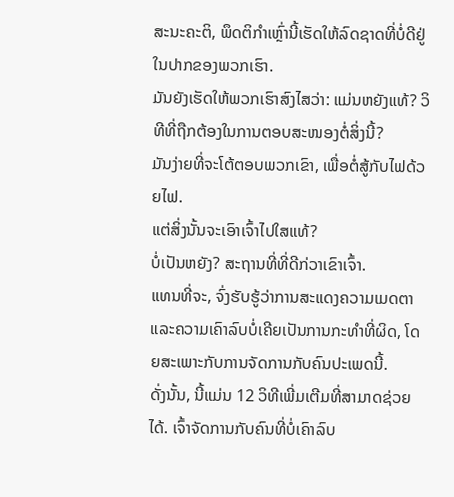ສະນະຄະຕິ, ພຶດຕິກໍາເຫຼົ່ານີ້ເຮັດໃຫ້ລົດຊາດທີ່ບໍ່ດີຢູ່ໃນປາກຂອງພວກເຮົາ.
ມັນຍັງເຮັດໃຫ້ພວກເຮົາສົງໄສວ່າ: ແມ່ນຫຍັງແທ້? ວິທີທີ່ຖືກຕ້ອງໃນການຕອບສະໜອງຕໍ່ສິ່ງນີ້?
ມັນງ່າຍທີ່ຈະໂຕ້ຕອບພວກເຂົາ, ເພື່ອຕໍ່ສູ້ກັບໄຟດ້ວຍໄຟ.
ແຕ່ສິ່ງນັ້ນຈະເອົາເຈົ້າໄປໃສແທ້?
ບໍ່ເປັນຫຍັງ? ສະຖານທີ່ທີ່ດີກ່ວາເຂົາເຈົ້າ.
ແທນທີ່ຈະ, ຈົ່ງຮັບຮູ້ວ່າການສະແດງຄວາມເມດຕາ ແລະຄວາມເຄົາລົບບໍ່ເຄີຍເປັນການກະທຳທີ່ຜິດ, ໂດຍສະເພາະກັບການຈັດການກັບຄົນປະເພດນີ້.
ດັ່ງນັ້ນ, ນີ້ແມ່ນ 12 ວິທີເພີ່ມເຕີມທີ່ສາມາດຊ່ວຍໄດ້. ເຈົ້າຈັດການກັບຄົນທີ່ບໍ່ເຄົາລົບ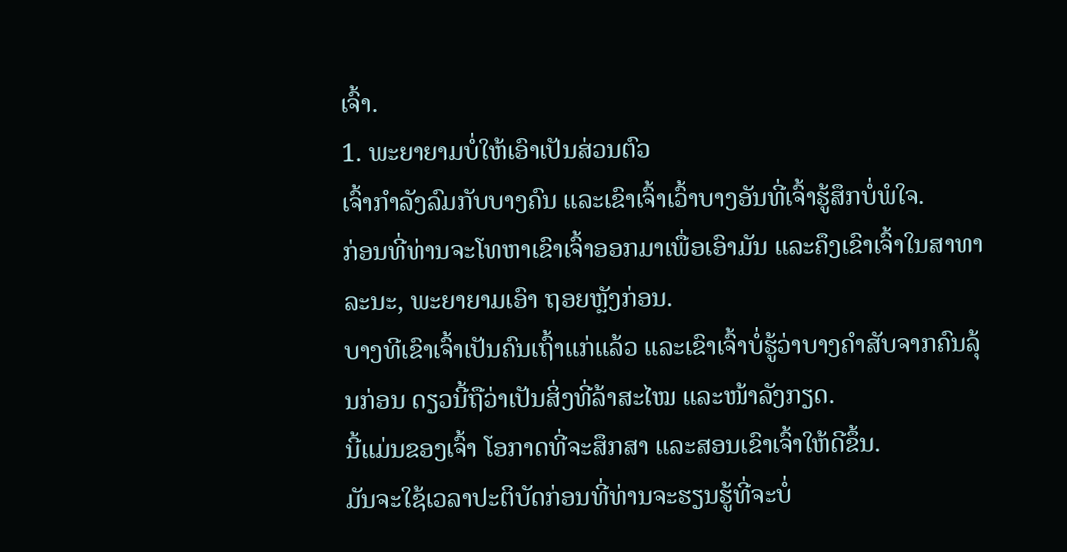ເຈົ້າ.
1. ພະຍາຍາມບໍ່ໃຫ້ເອົາເປັນສ່ວນຕົວ
ເຈົ້າກຳລັງລົມກັບບາງຄົນ ແລະເຂົາເຈົ້າເວົ້າບາງອັນທີ່ເຈົ້າຮູ້ສຶກບໍ່ພໍໃຈ.
ກ່ອນທີ່ທ່ານຈະໂທຫາເຂົາເຈົ້າອອກມາເພື່ອເອົາມັນ ແລະຄຶງເຂົາເຈົ້າໃນສາທາລະນະ, ພະຍາຍາມເອົາ ຖອຍຫຼັງກ່ອນ.
ບາງທີເຂົາເຈົ້າເປັນຄົນເຖົ້າແກ່ແລ້ວ ແລະເຂົາເຈົ້າບໍ່ຮູ້ວ່າບາງຄຳສັບຈາກຄົນລຸ້ນກ່ອນ ດຽວນີ້ຖືວ່າເປັນສິ່ງທີ່ລ້າສະໄໝ ແລະໜ້າລັງກຽດ.
ນີ້ແມ່ນຂອງເຈົ້າ ໂອກາດທີ່ຈະສຶກສາ ແລະສອນເຂົາເຈົ້າໃຫ້ດີຂຶ້ນ.
ມັນຈະໃຊ້ເວລາປະຕິບັດກ່ອນທີ່ທ່ານຈະຮຽນຮູ້ທີ່ຈະບໍ່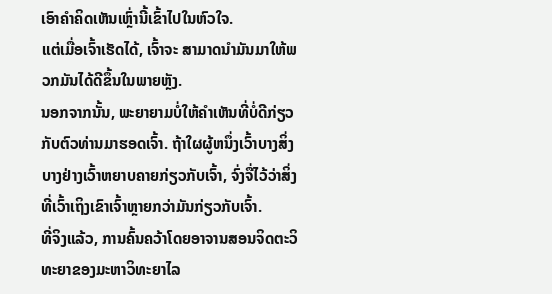ເອົາຄໍາຄິດເຫັນເຫຼົ່ານີ້ເຂົ້າໄປໃນຫົວໃຈ.
ແຕ່ເມື່ອເຈົ້າເຮັດໄດ້, ເຈົ້າຈະ ສາມາດນຳມັນມາໃຫ້ພວກມັນໄດ້ດີຂຶ້ນໃນພາຍຫຼັງ.
ນອກຈາກນັ້ນ, ພະຍາຍາມບໍ່ໃຫ້ຄຳເຫັນທີ່ບໍ່ດີກ່ຽວກັບຕົວທ່ານມາຮອດເຈົ້າ. ຖ້າໃຜຜູ້ຫນຶ່ງເວົ້າບາງສິ່ງບາງຢ່າງເວົ້າຫຍາບຄາຍກ່ຽວກັບເຈົ້າ, ຈົ່ງຈື່ໄວ້ວ່າສິ່ງທີ່ເວົ້າເຖິງເຂົາເຈົ້າຫຼາຍກວ່າມັນກ່ຽວກັບເຈົ້າ.
ທີ່ຈິງແລ້ວ, ການຄົ້ນຄວ້າໂດຍອາຈານສອນຈິດຕະວິທະຍາຂອງມະຫາວິທະຍາໄລ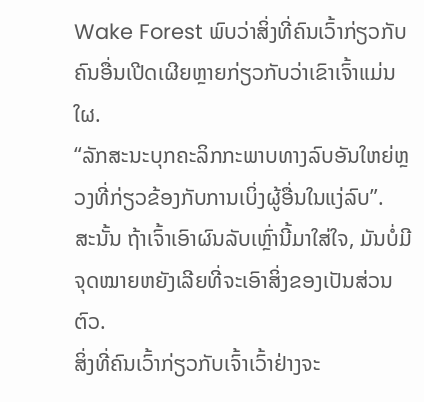Wake Forest ພົບວ່າສິ່ງທີ່ຄົນເວົ້າກ່ຽວກັບຄົນອື່ນເປີດເຜີຍຫຼາຍກ່ຽວກັບວ່າເຂົາເຈົ້າແມ່ນໃຜ.
“ລັກສະນະບຸກຄະລິກກະພາບທາງລົບອັນໃຫຍ່ຫຼວງທີ່ກ່ຽວຂ້ອງກັບການເບິ່ງຜູ້ອື່ນໃນແງ່ລົບ”.
ສະນັ້ນ ຖ້າເຈົ້າເອົາຜົນລັບເຫຼົ່ານີ້ມາໃສ່ໃຈ, ມັນບໍ່ມີຈຸດໝາຍຫຍັງເລີຍທີ່ຈະເອົາສິ່ງຂອງເປັນສ່ວນຕົວ.
ສິ່ງທີ່ຄົນເວົ້າກ່ຽວກັບເຈົ້າເວົ້າຢ່າງຈະ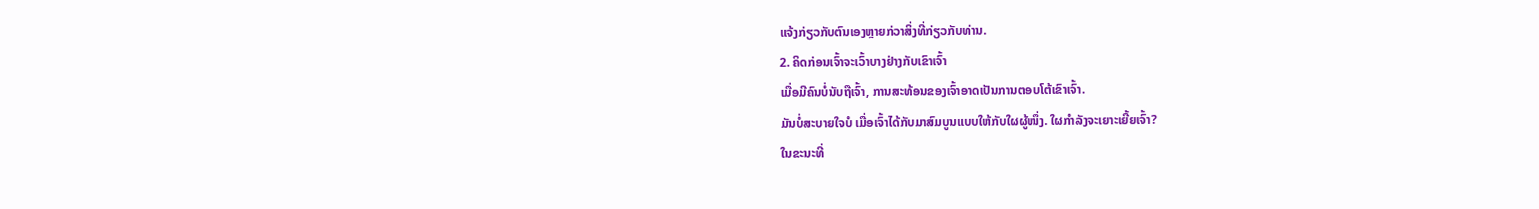ແຈ້ງກ່ຽວກັບຕົນເອງຫຼາຍກ່ວາສິ່ງທີ່ກ່ຽວກັບທ່ານ.
2. ຄິດກ່ອນເຈົ້າຈະເວົ້າບາງຢ່າງກັບເຂົາເຈົ້າ
ເມື່ອມີຄົນບໍ່ນັບຖືເຈົ້າ, ການສະທ້ອນຂອງເຈົ້າອາດເປັນການຕອບໂຕ້ເຂົາເຈົ້າ.
ມັນບໍ່ສະບາຍໃຈບໍ ເມື່ອເຈົ້າໄດ້ກັບມາສົມບູນແບບໃຫ້ກັບໃຜຜູ້ໜຶ່ງ. ໃຜກຳລັງຈະເຍາະເຍີ້ຍເຈົ້າ?
ໃນຂະນະທີ່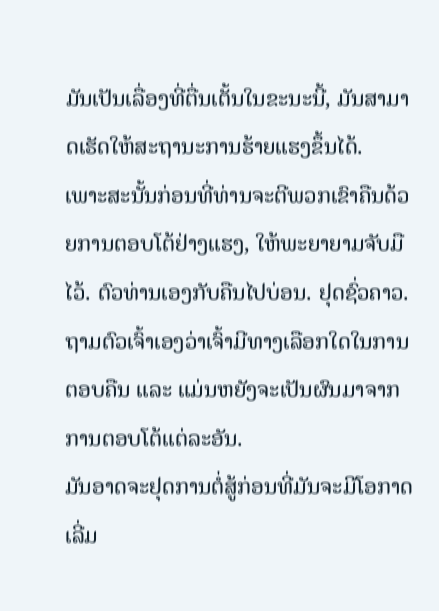ມັນເປັນເລື່ອງທີ່ຕື່ນເຕັ້ນໃນຂະນະນີ້, ມັນສາມາດເຮັດໃຫ້ສະຖານະການຮ້າຍແຮງຂຶ້ນໄດ້.
ເພາະສະນັ້ນກ່ອນທີ່ທ່ານຈະຕີພວກເຂົາຄືນດ້ວຍການຕອບໂຕ້ຢ່າງແຮງ, ໃຫ້ພະຍາຍາມຈັບມືໄວ້. ຕົວທ່ານເອງກັບຄືນໄປບ່ອນ. ຢຸດຊົ່ວຄາວ. ຖາມຕົວເຈົ້າເອງວ່າເຈົ້າມີທາງເລືອກໃດໃນການຕອບຄືນ ແລະ ແມ່ນຫຍັງຈະເປັນຜົນມາຈາກການຕອບໂຕ້ແຕ່ລະອັນ.
ມັນອາດຈະຢຸດການຕໍ່ສູ້ກ່ອນທີ່ມັນຈະມີໂອກາດເລີ່ມ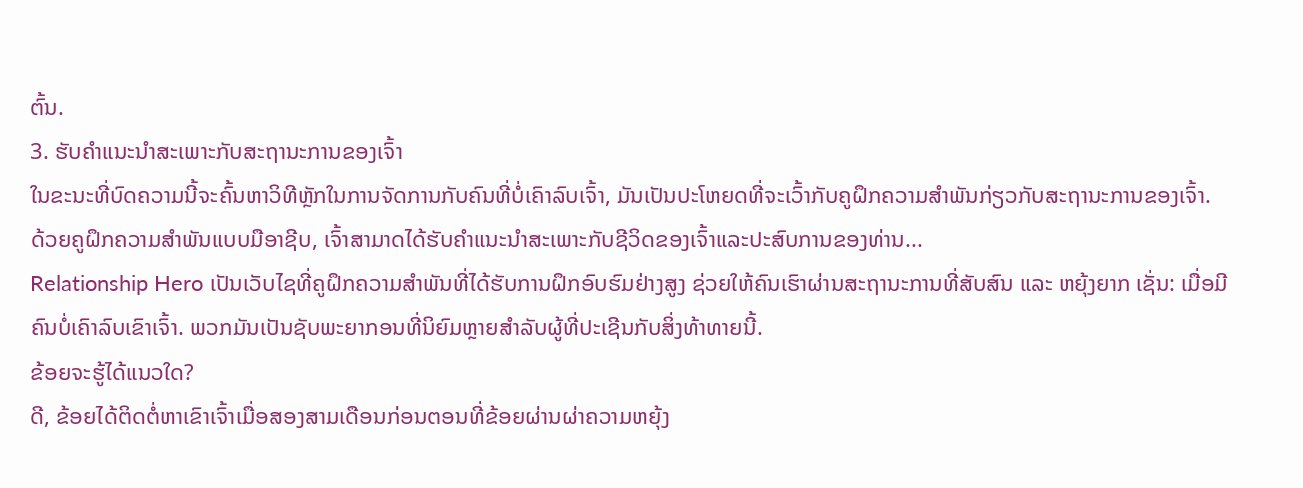ຕົ້ນ.
3. ຮັບຄໍາແນະນໍາສະເພາະກັບສະຖານະການຂອງເຈົ້າ
ໃນຂະນະທີ່ບົດຄວາມນີ້ຈະຄົ້ນຫາວິທີຫຼັກໃນການຈັດການກັບຄົນທີ່ບໍ່ເຄົາລົບເຈົ້າ, ມັນເປັນປະໂຫຍດທີ່ຈະເວົ້າກັບຄູຝຶກຄວາມສຳພັນກ່ຽວກັບສະຖານະການຂອງເຈົ້າ.
ດ້ວຍຄູຝຶກຄວາມສຳພັນແບບມືອາຊີບ, ເຈົ້າສາມາດໄດ້ຮັບຄຳແນະນຳສະເພາະກັບຊີວິດຂອງເຈົ້າແລະປະສົບການຂອງທ່ານ...
Relationship Hero ເປັນເວັບໄຊທີ່ຄູຝຶກຄວາມສຳພັນທີ່ໄດ້ຮັບການຝຶກອົບຮົມຢ່າງສູງ ຊ່ວຍໃຫ້ຄົນເຮົາຜ່ານສະຖານະການທີ່ສັບສົນ ແລະ ຫຍຸ້ງຍາກ ເຊັ່ນ: ເມື່ອມີຄົນບໍ່ເຄົາລົບເຂົາເຈົ້າ. ພວກມັນເປັນຊັບພະຍາກອນທີ່ນິຍົມຫຼາຍສໍາລັບຜູ້ທີ່ປະເຊີນກັບສິ່ງທ້າທາຍນີ້.
ຂ້ອຍຈະຮູ້ໄດ້ແນວໃດ?
ດີ, ຂ້ອຍໄດ້ຕິດຕໍ່ຫາເຂົາເຈົ້າເມື່ອສອງສາມເດືອນກ່ອນຕອນທີ່ຂ້ອຍຜ່ານຜ່າຄວາມຫຍຸ້ງ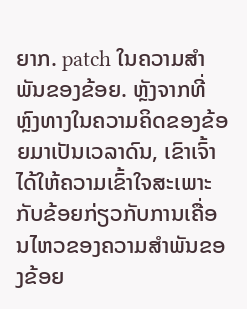ຍາກ. patch ໃນຄວາມສໍາພັນຂອງຂ້ອຍ. ຫຼັງຈາກທີ່ຫຼົງທາງໃນຄວາມຄິດຂອງຂ້ອຍມາເປັນເວລາດົນ, ເຂົາເຈົ້າໄດ້ໃຫ້ຄວາມເຂົ້າໃຈສະເພາະກັບຂ້ອຍກ່ຽວກັບການເຄື່ອນໄຫວຂອງຄວາມສຳພັນຂອງຂ້ອຍ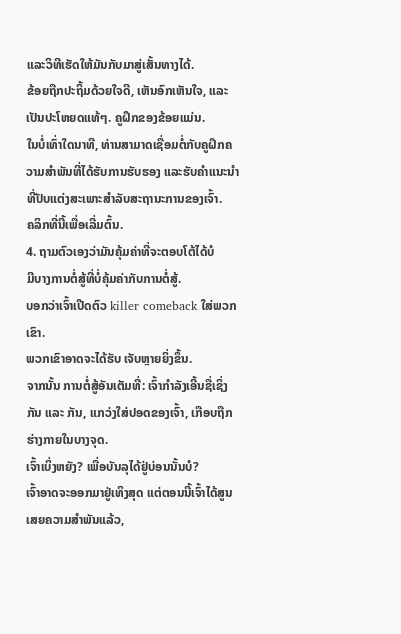ແລະວິທີເຮັດໃຫ້ມັນກັບມາສູ່ເສັ້ນທາງໄດ້.
ຂ້ອຍຖືກປະຖິ້ມດ້ວຍໃຈດີ, ເຫັນອົກເຫັນໃຈ, ແລະເປັນປະໂຫຍດແທ້ໆ. ຄູຝຶກຂອງຂ້ອຍແມ່ນ.
ໃນບໍ່ເທົ່າໃດນາທີ, ທ່ານສາມາດເຊື່ອມຕໍ່ກັບຄູຝຶກຄວາມສຳພັນທີ່ໄດ້ຮັບການຮັບຮອງ ແລະຮັບຄຳແນະນຳທີ່ປັບແຕ່ງສະເພາະສຳລັບສະຖານະການຂອງເຈົ້າ.
ຄລິກທີ່ນີ້ເພື່ອເລີ່ມຕົ້ນ.
4. ຖາມຕົວເອງວ່າມັນຄຸ້ມຄ່າທີ່ຈະຕອບໂຕ້ໄດ້ບໍ
ມີບາງການຕໍ່ສູ້ທີ່ບໍ່ຄຸ້ມຄ່າກັບການຕໍ່ສູ້.
ບອກວ່າເຈົ້າເປີດຕົວ killer comeback ໃສ່ພວກເຂົາ.
ພວກເຂົາອາດຈະໄດ້ຮັບ ເຈັບຫຼາຍຍິ່ງຂຶ້ນ.
ຈາກນັ້ນ ການຕໍ່ສູ້ອັນເຕັມທີ່: ເຈົ້າກຳລັງເອີ້ນຊື່ເຊິ່ງກັນ ແລະ ກັນ, ແກວ່ງໃສ່ປອດຂອງເຈົ້າ, ເກືອບຖືກຮ່າງກາຍໃນບາງຈຸດ.
ເຈົ້າເບິ່ງຫຍັງ? ເພື່ອບັນລຸໄດ້ຢູ່ບ່ອນນັ້ນບໍ?
ເຈົ້າອາດຈະອອກມາຢູ່ເທິງສຸດ ແຕ່ຕອນນີ້ເຈົ້າໄດ້ສູນເສຍຄວາມສຳພັນແລ້ວ,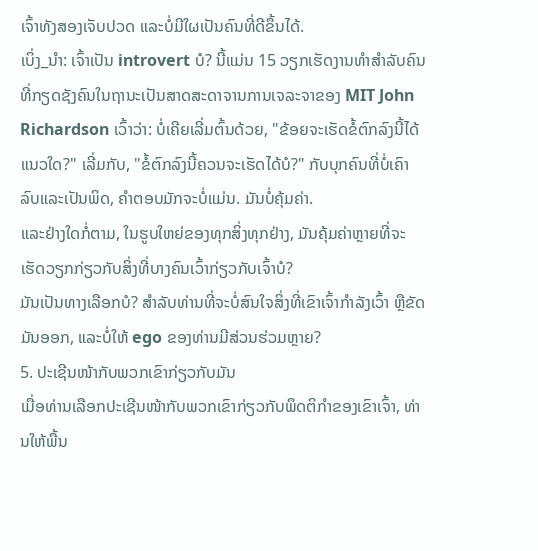ເຈົ້າທັງສອງເຈັບປວດ ແລະບໍ່ມີໃຜເປັນຄົນທີ່ດີຂຶ້ນໄດ້.
ເບິ່ງ_ນຳ: ເຈົ້າເປັນ introvert ບໍ? ນີ້ແມ່ນ 15 ວຽກເຮັດງານທໍາສໍາລັບຄົນທີ່ກຽດຊັງຄົນໃນຖານະເປັນສາດສະດາຈານການເຈລະຈາຂອງ MIT John Richardson ເວົ້າວ່າ: ບໍ່ເຄີຍເລີ່ມຕົ້ນດ້ວຍ, "ຂ້ອຍຈະເຮັດຂໍ້ຕົກລົງນີ້ໄດ້ແນວໃດ?" ເລີ່ມກັບ, "ຂໍ້ຕົກລົງນີ້ຄວນຈະເຮັດໄດ້ບໍ?" ກັບບຸກຄົນທີ່ບໍ່ເຄົາລົບແລະເປັນພິດ, ຄໍາຕອບມັກຈະບໍ່ແມ່ນ. ມັນບໍ່ຄຸ້ມຄ່າ.
ແລະຢ່າງໃດກໍ່ຕາມ, ໃນຮູບໃຫຍ່ຂອງທຸກສິ່ງທຸກຢ່າງ, ມັນຄຸ້ມຄ່າຫຼາຍທີ່ຈະເຮັດວຽກກ່ຽວກັບສິ່ງທີ່ບາງຄົນເວົ້າກ່ຽວກັບເຈົ້າບໍ?
ມັນເປັນທາງເລືອກບໍ? ສໍາລັບທ່ານທີ່ຈະບໍ່ສົນໃຈສິ່ງທີ່ເຂົາເຈົ້າກໍາລັງເວົ້າ ຫຼືຂັດມັນອອກ, ແລະບໍ່ໃຫ້ ego ຂອງທ່ານມີສ່ວນຮ່ວມຫຼາຍ?
5. ປະເຊີນໜ້າກັບພວກເຂົາກ່ຽວກັບມັນ
ເມື່ອທ່ານເລືອກປະເຊີນໜ້າກັບພວກເຂົາກ່ຽວກັບພຶດຕິກຳຂອງເຂົາເຈົ້າ, ທ່ານໃຫ້ພື້ນ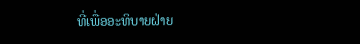ທີ່ເພື່ອອະທິບາຍຝ່າຍ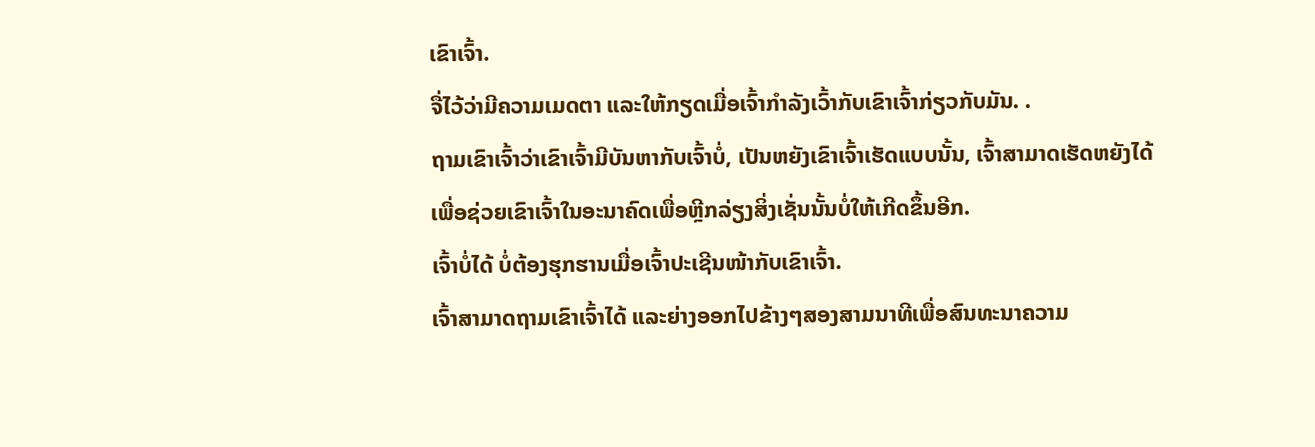ເຂົາເຈົ້າ.
ຈື່ໄວ້ວ່າມີຄວາມເມດຕາ ແລະໃຫ້ກຽດເມື່ອເຈົ້າກຳລັງເວົ້າກັບເຂົາເຈົ້າກ່ຽວກັບມັນ. .
ຖາມເຂົາເຈົ້າວ່າເຂົາເຈົ້າມີບັນຫາກັບເຈົ້າບໍ່, ເປັນຫຍັງເຂົາເຈົ້າເຮັດແບບນັ້ນ, ເຈົ້າສາມາດເຮັດຫຍັງໄດ້ເພື່ອຊ່ວຍເຂົາເຈົ້າໃນອະນາຄົດເພື່ອຫຼີກລ່ຽງສິ່ງເຊັ່ນນັ້ນບໍ່ໃຫ້ເກີດຂຶ້ນອີກ.
ເຈົ້າບໍ່ໄດ້ ບໍ່ຕ້ອງຮຸກຮານເມື່ອເຈົ້າປະເຊີນໜ້າກັບເຂົາເຈົ້າ.
ເຈົ້າສາມາດຖາມເຂົາເຈົ້າໄດ້ ແລະຍ່າງອອກໄປຂ້າງໆສອງສາມນາທີເພື່ອສົນທະນາຄວາມ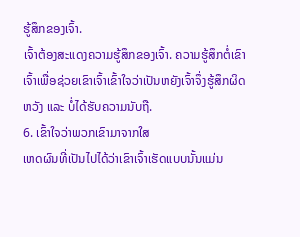ຮູ້ສຶກຂອງເຈົ້າ.
ເຈົ້າຕ້ອງສະແດງຄວາມຮູ້ສຶກຂອງເຈົ້າ. ຄວາມຮູ້ສຶກຕໍ່ເຂົາເຈົ້າເພື່ອຊ່ວຍເຂົາເຈົ້າເຂົ້າໃຈວ່າເປັນຫຍັງເຈົ້າຈຶ່ງຮູ້ສຶກຜິດຫວັງ ແລະ ບໍ່ໄດ້ຮັບຄວາມນັບຖື.
6. ເຂົ້າໃຈວ່າພວກເຂົາມາຈາກໃສ
ເຫດຜົນທີ່ເປັນໄປໄດ້ວ່າເຂົາເຈົ້າເຮັດແບບນັ້ນແມ່ນ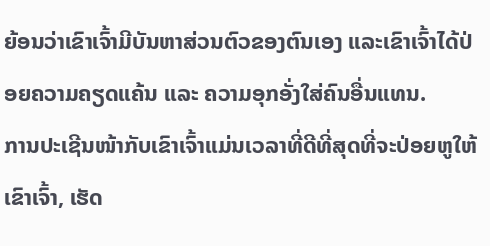ຍ້ອນວ່າເຂົາເຈົ້າມີບັນຫາສ່ວນຕົວຂອງຕົນເອງ ແລະເຂົາເຈົ້າໄດ້ປ່ອຍຄວາມຄຽດແຄ້ນ ແລະ ຄວາມອຸກອັ່ງໃສ່ຄົນອື່ນແທນ.
ການປະເຊີນໜ້າກັບເຂົາເຈົ້າແມ່ນເວລາທີ່ດີທີ່ສຸດທີ່ຈະປ່ອຍຫູໃຫ້ເຂົາເຈົ້າ, ເຮັດ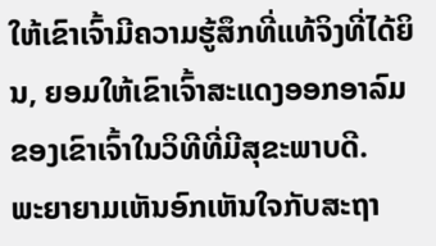ໃຫ້ເຂົາເຈົ້າມີຄວາມຮູ້ສຶກທີ່ແທ້ຈິງທີ່ໄດ້ຍິນ, ຍອມໃຫ້ເຂົາເຈົ້າສະແດງອອກອາລົມຂອງເຂົາເຈົ້າໃນວິທີທີ່ມີສຸຂະພາບດີ.
ພະຍາຍາມເຫັນອົກເຫັນໃຈກັບສະຖາ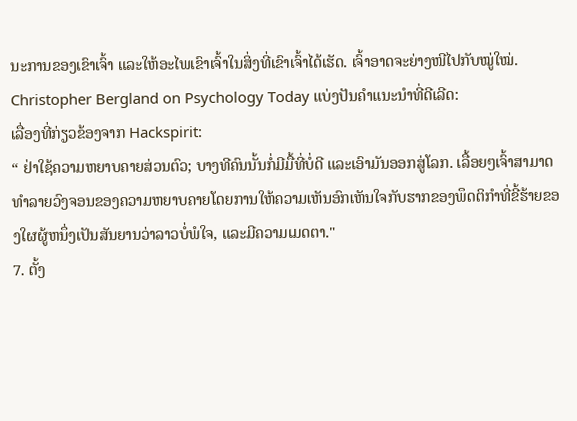ນະການຂອງເຂົາເຈົ້າ ແລະໃຫ້ອະໄພເຂົາເຈົ້າໃນສິ່ງທີ່ເຂົາເຈົ້າໄດ້ເຮັດ. ເຈົ້າອາດຈະຍ່າງໜີໄປກັບໝູ່ໃໝ່.
Christopher Bergland on Psychology Today ແບ່ງປັນຄຳແນະນຳທີ່ດີເລີດ:
ເລື່ອງທີ່ກ່ຽວຂ້ອງຈາກ Hackspirit:
“ ຢ່າໃຊ້ຄວາມຫຍາບຄາຍສ່ວນຕົວ; ບາງທີຄົນນັ້ນກໍ່ມີມື້ທີ່ບໍ່ດີ ແລະເອົາມັນອອກສູ່ໂລກ. ເລື້ອຍໆເຈົ້າສາມາດທໍາລາຍວົງຈອນຂອງຄວາມຫຍາບຄາຍໂດຍການໃຫ້ຄວາມເຫັນອົກເຫັນໃຈກັບຮາກຂອງພຶດຕິກໍາທີ່ຂີ້ຮ້າຍຂອງໃຜຜູ້ຫນຶ່ງເປັນສັນຍານວ່າລາວບໍ່ພໍໃຈ, ແລະມີຄວາມເມດຕາ."
7. ຕັ້ງ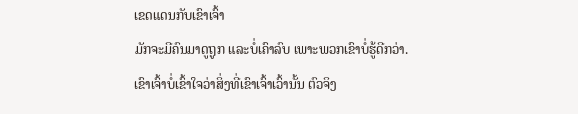ເຂດແດນກັບເຂົາເຈົ້າ
ມັກຈະມີຄົນມາດູຖູກ ແລະບໍ່ເຄົາລົບ ເພາະພວກເຂົາບໍ່ຮູ້ດີກວ່າ.
ເຂົາເຈົ້າບໍ່ເຂົ້າໃຈວ່າສິ່ງທີ່ເຂົາເຈົ້າເວົ້ານັ້ນ ຕົວຈິງ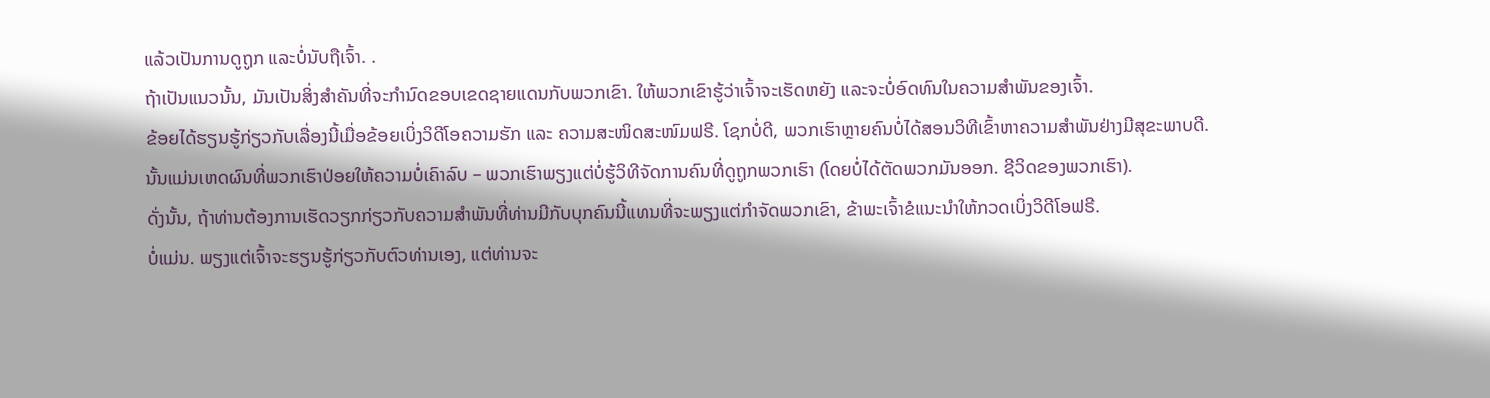ແລ້ວເປັນການດູຖູກ ແລະບໍ່ນັບຖືເຈົ້າ. .
ຖ້າເປັນແນວນັ້ນ, ມັນເປັນສິ່ງສໍາຄັນທີ່ຈະກໍານົດຂອບເຂດຊາຍແດນກັບພວກເຂົາ. ໃຫ້ພວກເຂົາຮູ້ວ່າເຈົ້າຈະເຮັດຫຍັງ ແລະຈະບໍ່ອົດທົນໃນຄວາມສຳພັນຂອງເຈົ້າ.
ຂ້ອຍໄດ້ຮຽນຮູ້ກ່ຽວກັບເລື່ອງນີ້ເມື່ອຂ້ອຍເບິ່ງວິດີໂອຄວາມຮັກ ແລະ ຄວາມສະໜິດສະໜົມຟຣີ. ໂຊກບໍ່ດີ, ພວກເຮົາຫຼາຍຄົນບໍ່ໄດ້ສອນວິທີເຂົ້າຫາຄວາມສຳພັນຢ່າງມີສຸຂະພາບດີ.
ນັ້ນແມ່ນເຫດຜົນທີ່ພວກເຮົາປ່ອຍໃຫ້ຄວາມບໍ່ເຄົາລົບ – ພວກເຮົາພຽງແຕ່ບໍ່ຮູ້ວິທີຈັດການຄົນທີ່ດູຖູກພວກເຮົາ (ໂດຍບໍ່ໄດ້ຕັດພວກມັນອອກ. ຊີວິດຂອງພວກເຮົາ).
ດັ່ງນັ້ນ, ຖ້າທ່ານຕ້ອງການເຮັດວຽກກ່ຽວກັບຄວາມສໍາພັນທີ່ທ່ານມີກັບບຸກຄົນນີ້ແທນທີ່ຈະພຽງແຕ່ກໍາຈັດພວກເຂົາ, ຂ້າພະເຈົ້າຂໍແນະນໍາໃຫ້ກວດເບິ່ງວິດີໂອຟຣີ.
ບໍ່ແມ່ນ. ພຽງແຕ່ເຈົ້າຈະຮຽນຮູ້ກ່ຽວກັບຕົວທ່ານເອງ, ແຕ່ທ່ານຈະ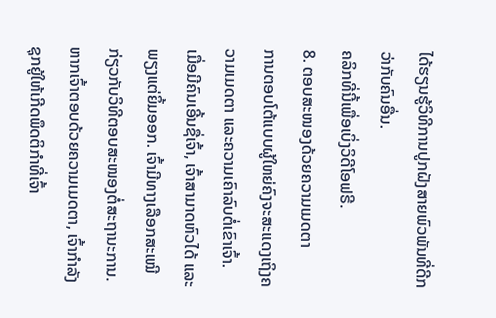ໄດ້ຮຽນຮູ້ວິທີການປູກຝັງສາຍພົວພັນທີ່ດີກວ່າກັບຄົນອື່ນ.
ຄລິກທີ່ນີ້ເພື່ອເບິ່ງວິດີໂອຟຣີ.
8. ຕອບສະໜອງດ້ວຍຄວາມເມດຕາ
ການຕອບໂຕ້ແບບຜູ້ໃຫຍ່ຄົງຈະສະແດງເຖິງຄວາມເມດຕາ ແລະຄວາມເຄົາລົບຕໍ່ເຂົາເຈົ້າ.
ເມື່ອມີຄົນເອີ້ນຊື່ເຈົ້າ, ເຈົ້າສາມາດຫົວໄດ້ ແລະພຽງແຕ່ຍິ້ມອອກ. ເຈົ້າມີທາງເລືອກສະເໝີກ່ຽວກັບວິທີຕອບສະໜອງຕໍ່ສະຖານະການ.
ຫາກເຈົ້າຕອບດ້ວຍຄວາມເມດຕາ, ເຈົ້າກຳລັງຊຸກຍູ້ໃຫ້ເກີດພຶດຕິກຳທີ່ເຈົ້າ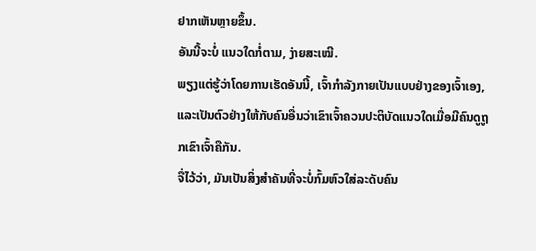ຢາກເຫັນຫຼາຍຂຶ້ນ.
ອັນນີ້ຈະບໍ່ ແນວໃດກໍ່ຕາມ, ງ່າຍສະເໝີ.
ພຽງແຕ່ຮູ້ວ່າໂດຍການເຮັດອັນນີ້, ເຈົ້າກໍາລັງກາຍເປັນແບບຢ່າງຂອງເຈົ້າເອງ, ແລະເປັນຕົວຢ່າງໃຫ້ກັບຄົນອື່ນວ່າເຂົາເຈົ້າຄວນປະຕິບັດແນວໃດເມື່ອມີຄົນດູຖູກເຂົາເຈົ້າຄືກັນ.
ຈື່ໄວ້ວ່າ, ມັນເປັນສິ່ງສໍາຄັນທີ່ຈະບໍ່ກົ້ມຫົວໃສ່ລະດັບຄົນ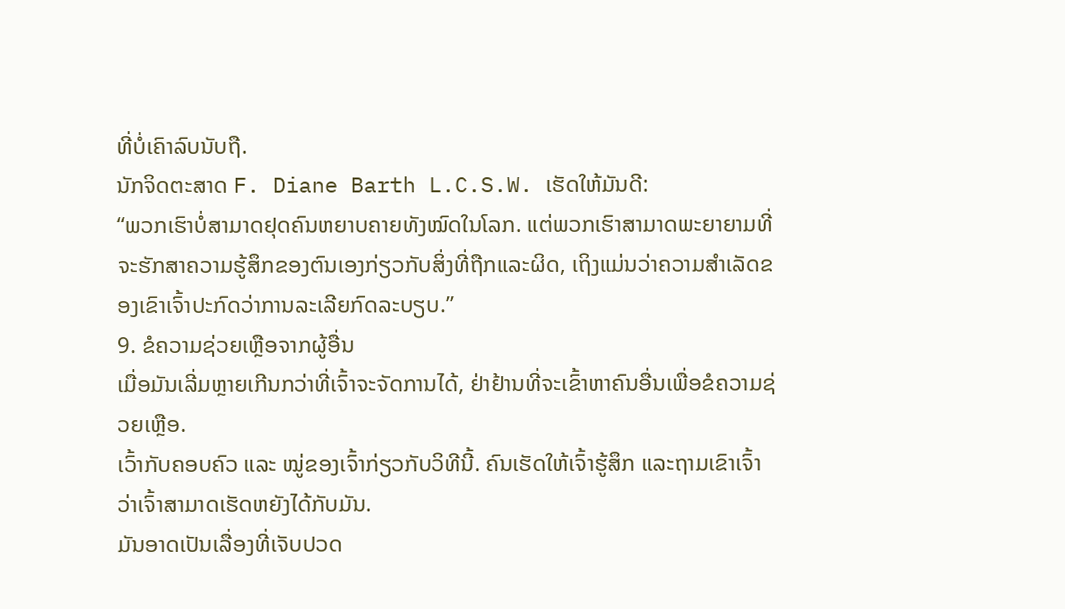ທີ່ບໍ່ເຄົາລົບນັບຖື.
ນັກຈິດຕະສາດ F. Diane Barth L.C.S.W. ເຮັດໃຫ້ມັນດີ:
“ພວກເຮົາບໍ່ສາມາດຢຸດຄົນຫຍາບຄາຍທັງໝົດໃນໂລກ. ແຕ່ພວກເຮົາສາມາດພະຍາຍາມທີ່ຈະຮັກສາຄວາມຮູ້ສຶກຂອງຕົນເອງກ່ຽວກັບສິ່ງທີ່ຖືກແລະຜິດ, ເຖິງແມ່ນວ່າຄວາມສໍາເລັດຂອງເຂົາເຈົ້າປະກົດວ່າການລະເລີຍກົດລະບຽບ.”
9. ຂໍຄວາມຊ່ວຍເຫຼືອຈາກຜູ້ອື່ນ
ເມື່ອມັນເລີ່ມຫຼາຍເກີນກວ່າທີ່ເຈົ້າຈະຈັດການໄດ້, ຢ່າຢ້ານທີ່ຈະເຂົ້າຫາຄົນອື່ນເພື່ອຂໍຄວາມຊ່ວຍເຫຼືອ.
ເວົ້າກັບຄອບຄົວ ແລະ ໝູ່ຂອງເຈົ້າກ່ຽວກັບວິທີນີ້. ຄົນເຮັດໃຫ້ເຈົ້າຮູ້ສຶກ ແລະຖາມເຂົາເຈົ້າວ່າເຈົ້າສາມາດເຮັດຫຍັງໄດ້ກັບມັນ.
ມັນອາດເປັນເລື່ອງທີ່ເຈັບປວດ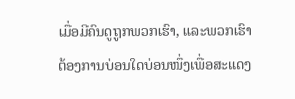ເມື່ອມີຄົນດູຖູກພວກເຮົາ, ແລະພວກເຮົາຕ້ອງການບ່ອນໃດບ່ອນໜຶ່ງເພື່ອສະແດງ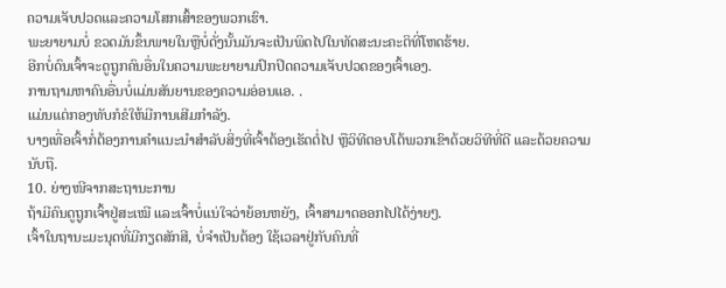ຄວາມເຈັບປວດແລະຄວາມໂສກເສົ້າຂອງພວກເຮົາ.
ພະຍາຍາມບໍ່ ຂວດມັນຂຶ້ນພາຍໃນຫຼືບໍ່ດັ່ງນັ້ນມັນຈະເປັນພິດໄປໃນທັດສະນະຄະຕິທີ່ໂຫດຮ້າຍ.
ອີກບໍ່ດົນເຈົ້າຈະດູຖູກຄົນອື່ນໃນຄວາມພະຍາຍາມປົກປິດຄວາມເຈັບປວດຂອງເຈົ້າເອງ.
ການຖາມຫາຄົນອື່ນບໍ່ແມ່ນສັນຍານຂອງຄວາມອ່ອນແອ. .
ແມ່ນແຕ່ກອງທັບກໍຂໍໃຫ້ມີການເສີມກຳລັງ.
ບາງເທື່ອເຈົ້າກໍ່ຕ້ອງການຄຳແນະນຳສຳລັບສິ່ງທີ່ເຈົ້າຕ້ອງເຮັດຕໍ່ໄປ ຫຼືວິທີຕອບໂຕ້ພວກເຂົາດ້ວຍວິທີທີ່ດີ ແລະດ້ວຍຄວາມນັບຖື.
10. ຍ່າງໜີຈາກສະຖານະການ
ຖ້າມີຄົນດູຖູກເຈົ້າຢູ່ສະເໝີ ແລະເຈົ້າບໍ່ແນ່ໃຈວ່າຍ້ອນຫຍັງ, ເຈົ້າສາມາດອອກໄປໄດ້ງ່າຍໆ.
ເຈົ້າໃນຖານະມະນຸດທີ່ມີກຽດສັກສີ, ບໍ່ຈຳເປັນຕ້ອງ ໃຊ້ເວລາຢູ່ກັບຄົນທີ່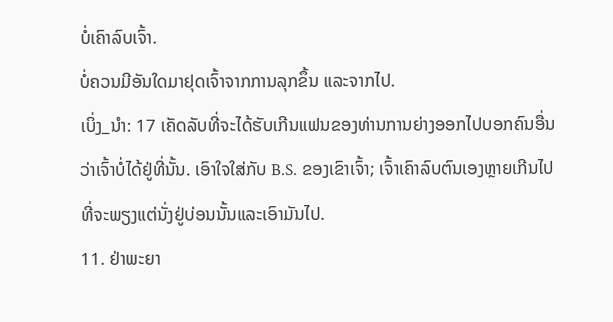ບໍ່ເຄົາລົບເຈົ້າ.
ບໍ່ຄວນມີອັນໃດມາຢຸດເຈົ້າຈາກການລຸກຂຶ້ນ ແລະຈາກໄປ.
ເບິ່ງ_ນຳ: 17 ເຄັດລັບທີ່ຈະໄດ້ຮັບເກີນແຟນຂອງທ່ານການຍ່າງອອກໄປບອກຄົນອື່ນວ່າເຈົ້າບໍ່ໄດ້ຢູ່ທີ່ນັ້ນ. ເອົາໃຈໃສ່ກັບ B.S. ຂອງເຂົາເຈົ້າ; ເຈົ້າເຄົາລົບຕົນເອງຫຼາຍເກີນໄປທີ່ຈະພຽງແຕ່ນັ່ງຢູ່ບ່ອນນັ້ນແລະເອົາມັນໄປ.
11. ຢ່າພະຍາ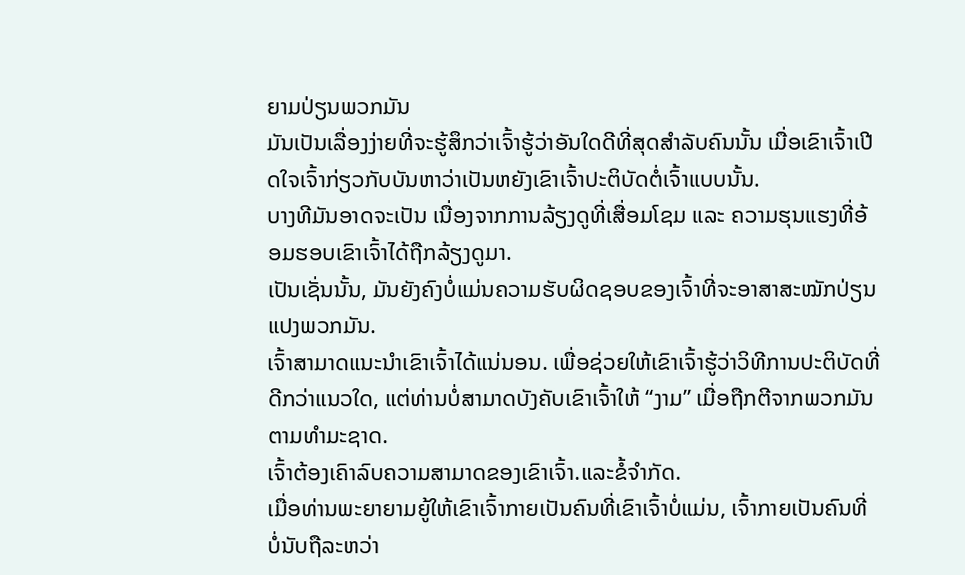ຍາມປ່ຽນພວກມັນ
ມັນເປັນເລື່ອງງ່າຍທີ່ຈະຮູ້ສຶກວ່າເຈົ້າຮູ້ວ່າອັນໃດດີທີ່ສຸດສຳລັບຄົນນັ້ນ ເມື່ອເຂົາເຈົ້າເປີດໃຈເຈົ້າກ່ຽວກັບບັນຫາວ່າເປັນຫຍັງເຂົາເຈົ້າປະຕິບັດຕໍ່ເຈົ້າແບບນັ້ນ.
ບາງທີມັນອາດຈະເປັນ ເນື່ອງຈາກການລ້ຽງດູທີ່ເສື່ອມໂຊມ ແລະ ຄວາມຮຸນແຮງທີ່ອ້ອມຮອບເຂົາເຈົ້າໄດ້ຖືກລ້ຽງດູມາ.
ເປັນເຊັ່ນນັ້ນ, ມັນຍັງຄົງບໍ່ແມ່ນຄວາມຮັບຜິດຊອບຂອງເຈົ້າທີ່ຈະອາສາສະໝັກປ່ຽນແປງພວກມັນ.
ເຈົ້າສາມາດແນະນຳເຂົາເຈົ້າໄດ້ແນ່ນອນ. ເພື່ອຊ່ວຍໃຫ້ເຂົາເຈົ້າຮູ້ວ່າວິທີການປະຕິບັດທີ່ດີກວ່າແນວໃດ, ແຕ່ທ່ານບໍ່ສາມາດບັງຄັບເຂົາເຈົ້າໃຫ້ “ງາມ” ເມື່ອຖືກຕີຈາກພວກມັນຕາມທໍາມະຊາດ.
ເຈົ້າຕ້ອງເຄົາລົບຄວາມສາມາດຂອງເຂົາເຈົ້າ.ແລະຂໍ້ຈໍາກັດ.
ເມື່ອທ່ານພະຍາຍາມຍູ້ໃຫ້ເຂົາເຈົ້າກາຍເປັນຄົນທີ່ເຂົາເຈົ້າບໍ່ແມ່ນ, ເຈົ້າກາຍເປັນຄົນທີ່ບໍ່ນັບຖືລະຫວ່າ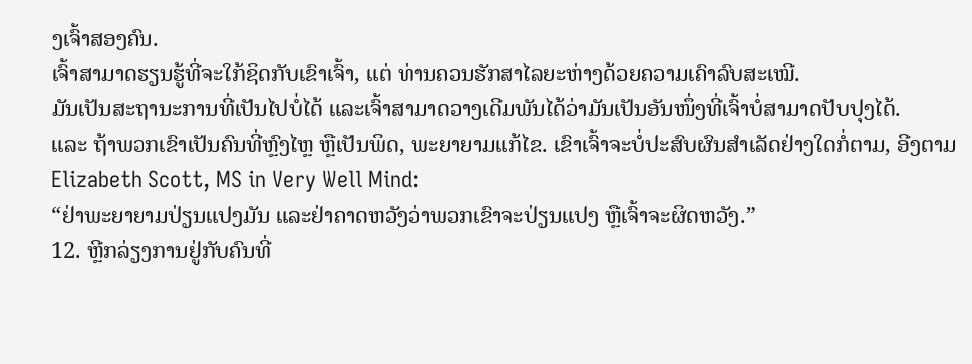ງເຈົ້າສອງຄົນ.
ເຈົ້າສາມາດຮຽນຮູ້ທີ່ຈະໃກ້ຊິດກັບເຂົາເຈົ້າ, ແຕ່ ທ່ານຄວນຮັກສາໄລຍະຫ່າງດ້ວຍຄວາມເຄົາລົບສະເໝີ.
ມັນເປັນສະຖານະການທີ່ເປັນໄປບໍ່ໄດ້ ແລະເຈົ້າສາມາດວາງເດີມພັນໄດ້ວ່າມັນເປັນອັນໜຶ່ງທີ່ເຈົ້າບໍ່ສາມາດປັບປຸງໄດ້.
ແລະ ຖ້າພວກເຂົາເປັນຄົນທີ່ຫຼົງໄຫຼ ຫຼືເປັນພິດ, ພະຍາຍາມແກ້ໄຂ. ເຂົາເຈົ້າຈະບໍ່ປະສົບຜົນສໍາເລັດຢ່າງໃດກໍ່ຕາມ, ອີງຕາມ Elizabeth Scott, MS in Very Well Mind:
“ຢ່າພະຍາຍາມປ່ຽນແປງມັນ ແລະຢ່າຄາດຫວັງວ່າພວກເຂົາຈະປ່ຽນແປງ ຫຼືເຈົ້າຈະຜິດຫວັງ.”
12. ຫຼີກລ່ຽງການຢູ່ກັບຄົນທີ່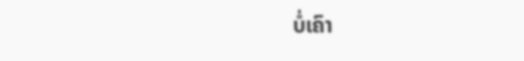ບໍ່ເຄົາ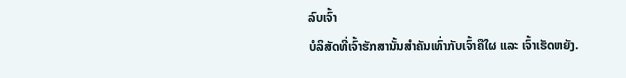ລົບເຈົ້າ
ບໍລິສັດທີ່ເຈົ້າຮັກສານັ້ນສຳຄັນເທົ່າກັບເຈົ້າຄືໃຜ ແລະ ເຈົ້າເຮັດຫຍັງ.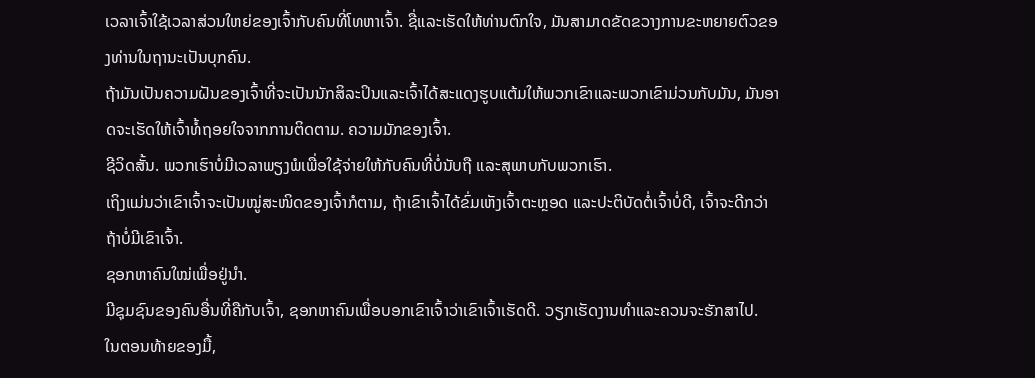ເວລາເຈົ້າໃຊ້ເວລາສ່ວນໃຫຍ່ຂອງເຈົ້າກັບຄົນທີ່ໂທຫາເຈົ້າ. ຊື່ແລະເຮັດໃຫ້ທ່ານຕົກໃຈ, ມັນສາມາດຂັດຂວາງການຂະຫຍາຍຕົວຂອງທ່ານໃນຖານະເປັນບຸກຄົນ.
ຖ້າມັນເປັນຄວາມຝັນຂອງເຈົ້າທີ່ຈະເປັນນັກສິລະປິນແລະເຈົ້າໄດ້ສະແດງຮູບແຕ້ມໃຫ້ພວກເຂົາແລະພວກເຂົາມ່ວນກັບມັນ, ມັນອາດຈະເຮັດໃຫ້ເຈົ້າທໍ້ຖອຍໃຈຈາກການຕິດຕາມ. ຄວາມມັກຂອງເຈົ້າ.
ຊີວິດສັ້ນ. ພວກເຮົາບໍ່ມີເວລາພຽງພໍເພື່ອໃຊ້ຈ່າຍໃຫ້ກັບຄົນທີ່ບໍ່ນັບຖື ແລະສຸພາບກັບພວກເຮົາ.
ເຖິງແມ່ນວ່າເຂົາເຈົ້າຈະເປັນໝູ່ສະໜິດຂອງເຈົ້າກໍຕາມ, ຖ້າເຂົາເຈົ້າໄດ້ຂົ່ມເຫັງເຈົ້າຕະຫຼອດ ແລະປະຕິບັດຕໍ່ເຈົ້າບໍ່ດີ, ເຈົ້າຈະດີກວ່າຖ້າບໍ່ມີເຂົາເຈົ້າ.
ຊອກຫາຄົນໃໝ່ເພື່ອຢູ່ນຳ.
ມີຊຸມຊົນຂອງຄົນອື່ນທີ່ຄືກັບເຈົ້າ, ຊອກຫາຄົນເພື່ອບອກເຂົາເຈົ້າວ່າເຂົາເຈົ້າເຮັດດີ. ວຽກເຮັດງານທໍາແລະຄວນຈະຮັກສາໄປ.
ໃນຕອນທ້າຍຂອງມື້,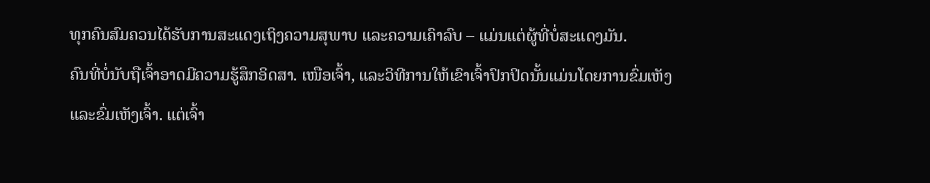ທຸກຄົນສົມຄວນໄດ້ຮັບການສະແດງເຖິງຄວາມສຸພາບ ແລະຄວາມເຄົາລົບ – ແມ່ນແຕ່ຜູ້ທີ່ບໍ່ສະແດງມັນ.
ຄົນທີ່ບໍ່ນັບຖືເຈົ້າອາດມີຄວາມຮູ້ສຶກອິດສາ. ເໜືອເຈົ້າ, ແລະວິທີການໃຫ້ເຂົາເຈົ້າປົກປິດນັ້ນແມ່ນໂດຍການຂົ່ມເຫັງ ແລະຂົ່ມເຫັງເຈົ້າ. ແຕ່ເຈົ້າ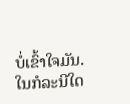ບໍ່ເຂົ້າໃຈມັນ.
ໃນກໍລະນີໃດ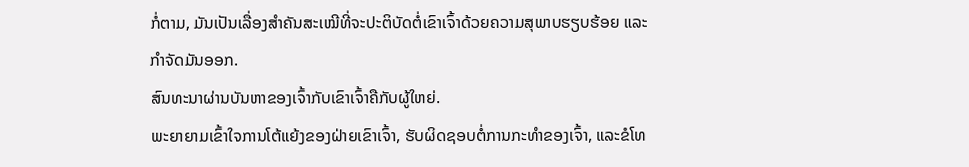ກໍ່ຕາມ, ມັນເປັນເລື່ອງສໍາຄັນສະເໝີທີ່ຈະປະຕິບັດຕໍ່ເຂົາເຈົ້າດ້ວຍຄວາມສຸພາບຮຽບຮ້ອຍ ແລະ ກໍາຈັດມັນອອກ.
ສົນທະນາຜ່ານບັນຫາຂອງເຈົ້າກັບເຂົາເຈົ້າຄືກັບຜູ້ໃຫຍ່.
ພະຍາຍາມເຂົ້າໃຈການໂຕ້ແຍ້ງຂອງຝ່າຍເຂົາເຈົ້າ, ຮັບຜິດຊອບຕໍ່ການກະທຳຂອງເຈົ້າ, ແລະຂໍໂທ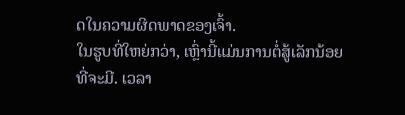ດໃນຄວາມຜິດພາດຂອງເຈົ້າ.
ໃນຮູບທີ່ໃຫຍ່ກວ່າ, ເຫຼົ່ານີ້ແມ່ນການຕໍ່ສູ້ເລັກນ້ອຍທີ່ຈະມີ. ເວລາ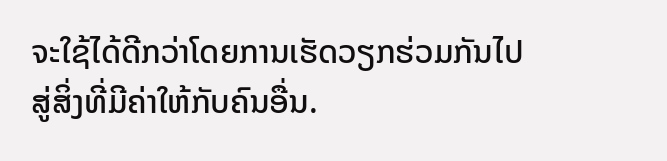ຈະໃຊ້ໄດ້ດີກວ່າໂດຍການເຮັດວຽກຮ່ວມກັນໄປສູ່ສິ່ງທີ່ມີຄ່າໃຫ້ກັບຄົນອື່ນ.